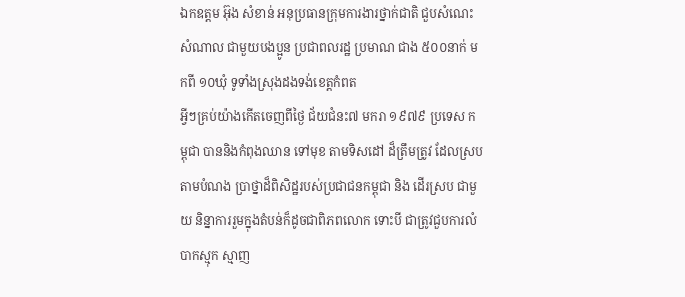ឯកឧត្តម អ៊ុង សំខាន់ អនុប្រធានក្រុមការងារថ្នាក់ជាតិ ជួបសំណេះសំណាល ជាមួយបងប្អូន ប្រជាពលរដ្ឋ ប្រមាណ ជាង ៥០០នាក់ មកពី ១០ឃុំ ទូទាំងស្រុងដងទង់ខេត្តកំពត
អ្វីៗគ្រប់យ៉ាងកើតចេញពីថ្ងៃ ជ័យជំនះ៧ មករា ១៩៧៩ ប្រទេស កម្ពុជា បាននិងកំពុងឈាន ទៅមុខ តាមទិសដៅ ដ៏ត្រឹមត្រូវ ដែលស្របតាមបំណង ប្រាថ្នាដ៏ពិសិដ្ឋរបស់ប្រជាជនកម្ពុជា និង ដើរស្រប ជាមួយ និន្នាការរួមក្នុងតំបន់ក៏ដូចជាពិភពលោក ទោះបី ជាត្រូវជួបការលំបាកស្មុក ស្មាញ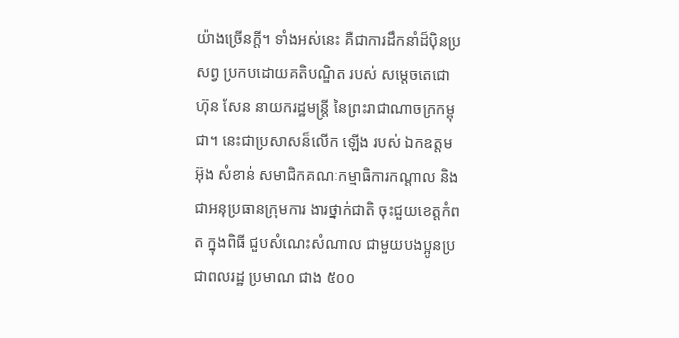យ៉ាងច្រើនក្តី។ ទាំងអស់នេះ គឺជាការដឹកនាំដ៏ប៉ិនប្រសព្វ ប្រកបដោយគតិបណ្ឌិត របស់ សម្តេចតេជោ ហ៊ុន សែន នាយករដ្ឋមន្ត្រី នៃព្រះរាជាណាចក្រកម្ពុជា។ នេះជាប្រសាសន៏លើក ឡើង របស់ ឯកឧត្តម អ៊ុង សំខាន់ សមាជិកគណៈកម្មាធិការកណ្តាល និងជាអនុប្រធានក្រុមការ ងារថ្នាក់ជាតិ ចុះជួយខេត្តកំពត ក្នុងពិធី ជួបសំណេះសំណាល ជាមួយបងប្អូនប្រជាពលរដ្ឋ ប្រមាណ ជាង ៥០០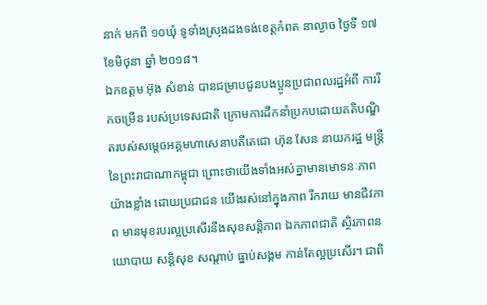នាក់ មកពី ១០ឃុំ ទូទាំងស្រុងដងទង់ខេត្តកំពត នាល្ងាច ថ្ងៃទី ១៧ ខែមិថុនា ឆ្នាំ ២០១៨។
ឯកឧត្តម អ៊ុង សំខាន់ បានជម្រាបជូនបងប្អូនប្រជាពលរដ្ឋអំពី ការរីកចម្រើន របស់ប្រទេសជាតិ ក្រោមការដឹកនាំប្រកបដោយគតិបណ្ឌិតរបស់សម្តេចអគ្គមហាសេនាបតីតេជោ ហ៊ុន សែន នាយករដ្ឋ មន្ត្រី នៃព្រះរាជាណាកម្ពុជា ព្រោះថាយើងទាំងអស់គ្នាមានមោទនៈភាពយ៉ាងខ្លាំង ដោយប្រជាជន យើងរស់នៅក្នុងភាព រីករាយ មានជីវភាព មានមុខរបរល្អប្រសើរនឹងសុខសន្តិភាព ឯកភាពជាតិ ស្ថិរភាពនយោបាយ សន្តិសុខ សណ្តាប់ ធ្នាប់សង្គម កាន់តែល្អប្រសើរ។ ជាពិ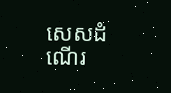សេសដំណើរ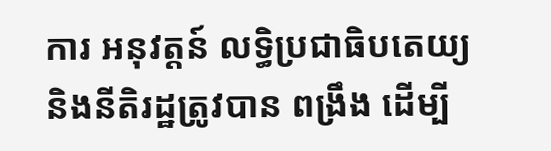ការ អនុវត្តន៍ លទ្ធិប្រជាធិបតេយ្យ និងនីតិរដ្ឋត្រូវបាន ពង្រឹង ដើម្បី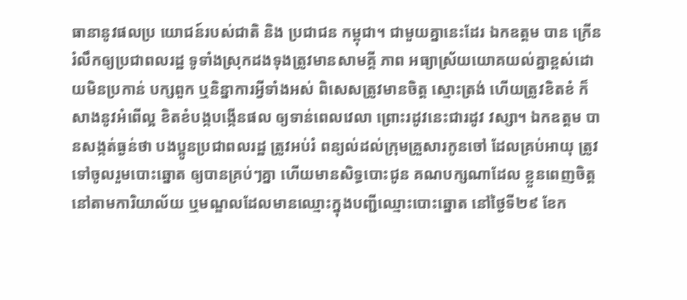ធានានូវផលប្រ យោជន៍របស់ជាតិ និង ប្រជាជន កម្ពុជា។ ជាមួយគ្នានេះដែរ ឯកឧត្តម បាន ក្រើនរំលឹកឲ្យប្រជាពលរដ្ឋ ទូទាំងស្រុកដងទុងត្រូវមានសាមគ្គី ភាព អធ្យាស្រ័យយោគយល់គ្នាខ្ពស់ដោយមិនប្រកាន់ បក្សពួក ឬនិន្នាការអ្វីទាំងអស់ ពិសេសត្រូវមានចិត្ត ស្មោះត្រង់ ហើយត្រូវខិតខំ ក៏សាងនូវអំពើល្អ ខិតខំបង្កបង្កើនផល ឲ្យទាន់ពេលវេលា ព្រោះរដូវនេះជារដូវ វស្សា។ ឯកឧត្តម បានសង្កត់ធ្ងន់ថា បងប្អូនប្រជាពលរដ្ឋ ត្រូវអប់រំ ពន្យល់ដល់ក្រុមគ្រួសារកូនចៅ ដែលគ្រប់អាយុ ត្រូវទៅចូលរួមបោះឆ្នោត ឲ្យបានគ្រប់ៗគ្នា ហើយមានសិទ្ធបោះជូន គណបក្សណាដែល ខ្លួនពេញចិត្ត នៅតាមការិយាល័យ ឬមណ្ឌលដែលមានឈ្មោះក្នុងបញ្ជីឈ្មោះបោះឆ្នោត នៅថ្ងៃទី២៩ ខែក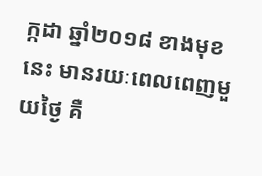ក្កដា ឆ្នាំ២០១៨ ខាងមុខនេះ មានរយៈពេលពេញមួយថ្ងៃ គឺ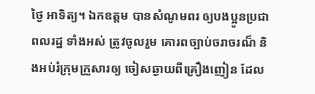ថ្ងៃ អាទិត្យ។ ឯកឧត្តម បានសំណូមពរ ឲ្យបងប្អូនប្រជាពលរដ្ឋ ទាំងអស់ ត្រូវចូលរួម គោរពច្បាប់ចរាចរណ៏ និងអប់រំក្រុមក្រួសារឲ្យ ចៀសឆ្ងាយពីគ្រឿងញៀន ដែល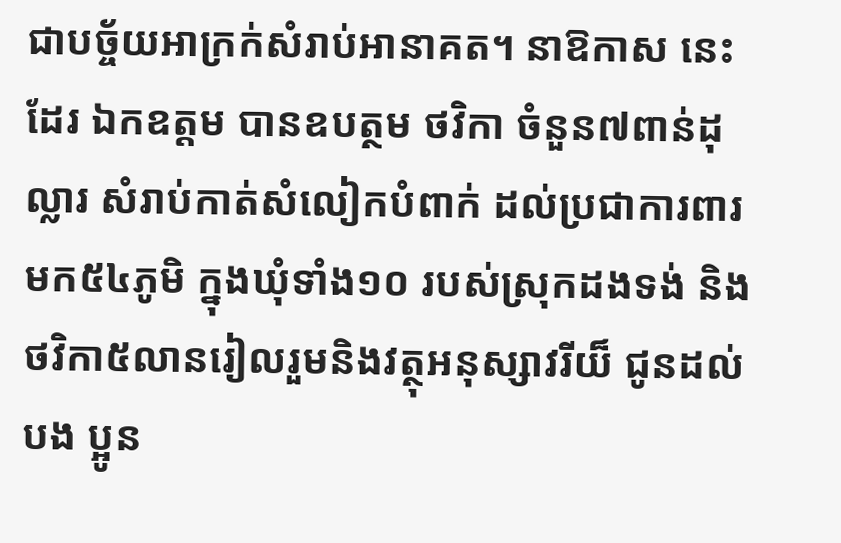ជាបច្ច័យអាក្រក់សំរាប់អានាគត។ នាឱកាស នេះដែរ ឯកឧត្តម បានឧបត្ថម ថវិកា ចំនួន៧ពាន់ដុល្លារ សំរាប់កាត់សំលៀកបំពាក់ ដល់ប្រជាការពារ មក៥៤ភូមិ ក្នុងឃុំទាំង១០ របស់ស្រុកដងទង់ និងថវិកា៥លានរៀលរួមនិងវត្ថុអនុស្សាវរីយ៏ ជូនដល់បង ប្អូន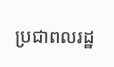ប្រជាពលរដ្ឋ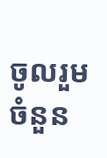ចូលរួមចំនួន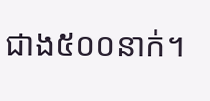ជាង៥០០នាក់។